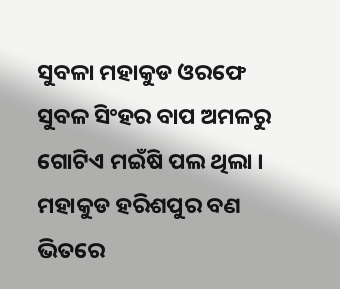ସୁବଳା ମହାକୁଡ ଓରଫେ ସୁବଳ ସିଂହର ବାପ ଅମଳରୁ ଗୋଟିଏ ମଇଁଷି ପଲ ଥିଲା । ମହାକୁଡ ହରିଶପୁର ବଣ ଭିତରେ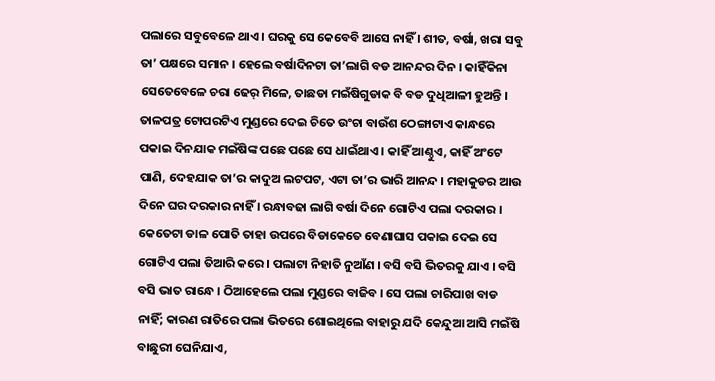ପଲାରେ ସବୁବେଳେ ଥାଏ । ଘରକୁ ସେ କେବେବି ଆସେ ନାହିଁ । ଶୀତ, ବର୍ଷା, ଖରା ସବୁ ତା’ ପକ୍ଷରେ ସମାନ । ହେଲେ ବର୍ଷାଦିନଟା ତା’ଲାଗି ବଡ ଆନନ୍ଦର ଦିନ । କାହିଁକିନା ସେତେବେଳେ ଚରା ଢେର୍ ମିଳେ, ତାଛଡା ମଇଁଷିଗୁଡାକ ବି ବଡ ଦୁଧିଆଳୀ ହୁଅନ୍ତି । ତାଳପତ୍ର ଟୋପରଟିଏ ମୁଣ୍ଡରେ ଦେଇ ଚିତେ ଉଂଚା ବାଉଁଶ ଠେଙ୍ଗାଟାଏ କାନ୍ଧରେ ପକାଇ ଦିନଯାକ ମଇଁଷିଙ୍କ ପଛେ ପଛେ ସେ ଧାଇଁଥାଏ । କାହିଁ ଆଣ୍ଠୁଏ, କାହିଁ ଅଂଟେ ପାଣି, ଦେହଯାକ ତା’ର କାଦୁଅ ଲଟପଟ, ଏଟା ତା’ର ଭାରି ଆନନ୍ଦ । ମହାକୁଡର ଆଉ ଦିନେ ଘର ଦରକାର ନାହିଁ । ରନ୍ଧାବଢା ଲାଗି ବର୍ଷା ଦିନେ ଗୋଟିଏ ପଲା ଦରକାର । କେତେଟା ଡାଳ ପୋତି ତାହା ଉପରେ ବିଡାକେତେ ବେଣାଘାସ ପକାଇ ଦେଇ ସେ ଗୋଟିଏ ପଲା ତିଆରି କରେ । ପଲାଟା ନିହାତି ନୁଆଁଣ । ବସି ବସି ଭିତରକୁ ଯାଏ । ବସି ବସି ଭାତ ରାନ୍ଧେ । ଠିଆହେଲେ ପଲା ମୁଣ୍ଡରେ ବାଜିବ । ସେ ପଲା ଚାରିପାଖ ବାଡ ନାହିଁ; କାରଣ ରାତିରେ ପଲା ଭିତରେ ଶୋଇଥିଲେ ବାହାରୁ ଯଦି କେନ୍ଦୁଆ ଆସି ମଇଁଷି ବାଛୁରୀ ଘେନିଯାଏ,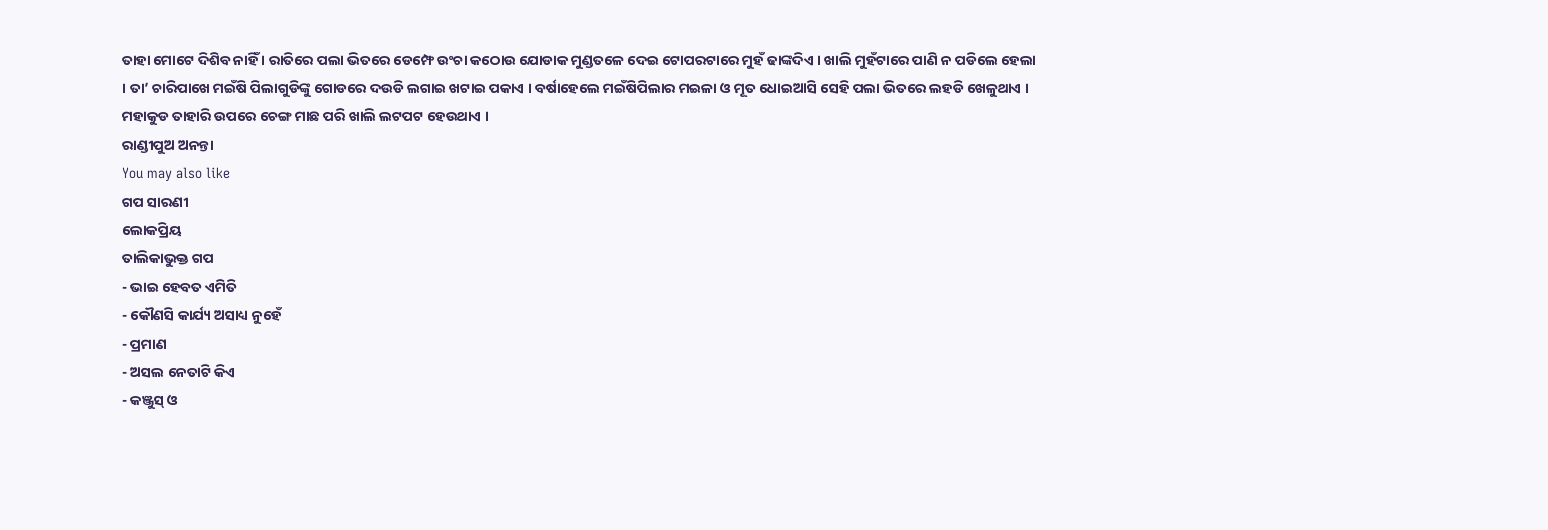ତାହା ମୋଟେ ଦିଶିବ ନାହିଁ । ରାତିରେ ପଲା ଭିତରେ ଡେମ୍ଫେ ଉଂଚା କଠୋଉ ଯୋଡାକ ମୁଣ୍ଡତଳେ ଦେଇ ଟୋପରଟାରେ ମୁହଁ ଢାଙ୍କଦିଏ । ଖାଲି ମୁହଁଟାରେ ପାଣି ନ ପଡିଲେ ହେଲା । ତା’ ଚାରିପାଖେ ମଇଁଷି ପିଲାଗୁଡିଙ୍କୁ ଗୋଡରେ ଦଉଡି ଲଗାଇ ଖଟାଇ ପକାଏ । ବର୍ଷାହେଲେ ମଇଁଷିପିଲାର ମଇଳା ଓ ମୂତ ଧୋଇଆସି ସେହି ପଲା ଭିତରେ ଲହଡି ଖେଳୁଥାଏ । ମହାକୁଡ ତାହାରି ଉପରେ ଚେଙ୍ଗ ମାଛ ପରି ଖାଲି ଲଟପଟ ହେଉଥାଏ ।
ରାଣ୍ଡୀପୁଅ ଅନନ୍ତା
You may also like
ଗପ ସାରଣୀ
ଲୋକପ୍ରିୟ
ତାଲିକାଭୁକ୍ତ ଗପ
- ଭାଇ ହେବତ ଏମିତି
- କୌଣସି କାର୍ଯ୍ୟ ଅସାଧ୍ୟ ନୁହେଁ
- ପ୍ରମାଣ
- ଅସଲ ନେତାଟି କିଏ
- କଞ୍ଜୁସ୍ ଓ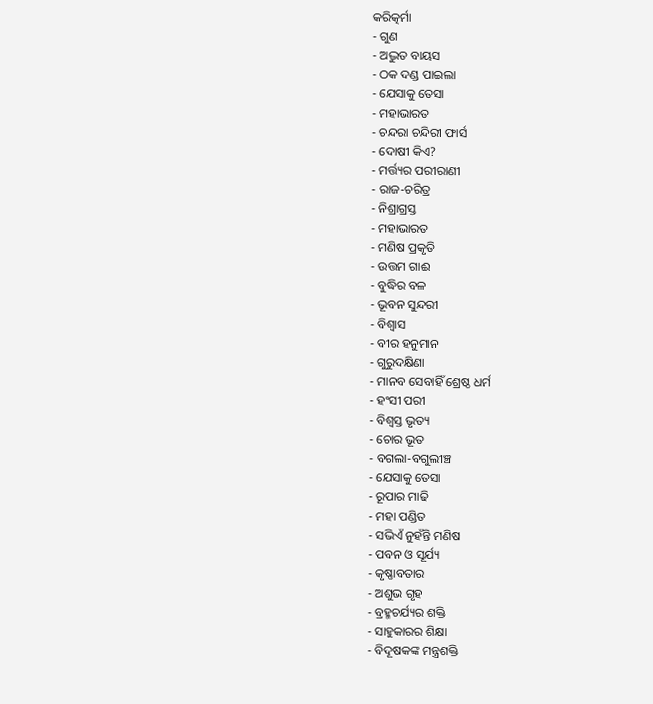କରିତ୍କର୍ମା
- ଗୁଣ
- ଅଦ୍ଭୁତ ବାୟସ
- ଠକ ଦଣ୍ଡ ପାଇଲା
- ଯେସାକୁ ତେସା
- ମହାଭାରତ
- ଚନ୍ଦରା ଚନ୍ଦିରୀ ଫାର୍ସ
- ଦୋଷୀ କିଏ?
- ମର୍ତ୍ତ୍ୟର ପରୀରାଣୀ
- ରାଜ-ଚରିତ୍ର
- ନିଶ୍ରାଗ୍ରସ୍ତ
- ମହାଭାରତ
- ମଣିଷ ପ୍ରକୃତି
- ଉତ୍ତମ ଗାଈ
- ବୁଦ୍ଧିର ବଳ
- ଭୂବନ ସୁନ୍ଦରୀ
- ବିଶ୍ୱାସ
- ବୀର ହନୁମାନ
- ଗୁରୁଦକ୍ଷିଣା
- ମାନବ ସେବାହିଁ ଶ୍ରେଷ୍ଠ ଧର୍ମ
- ହଂସୀ ପରୀ
- ବିଶ୍ୱସ୍ତ ଭୃତ୍ୟ
- ଚୋର ଭୂତ
- ବଗଲା-ବଗୁଲୀଞ୍ଚ
- ଯେସାକୁ ତେସା
- ରୂପାର ମାଢି
- ମହା ପଣ୍ଡିତ
- ସଭିଏଁ ନୁହଁନ୍ତି ମଣିଷ
- ପବନ ଓ ସୂର୍ଯ୍ୟ
- କୃଷ୍ଣାବତାର
- ଅଶୁଭ ଗୃହ
- ବ୍ରହ୍ମଚର୍ଯ୍ୟର ଶକ୍ତି
- ସାହୁକାରର ଶିକ୍ଷା
- ବିଦୂଷକଙ୍କ ମନ୍ତ୍ରଶକ୍ତି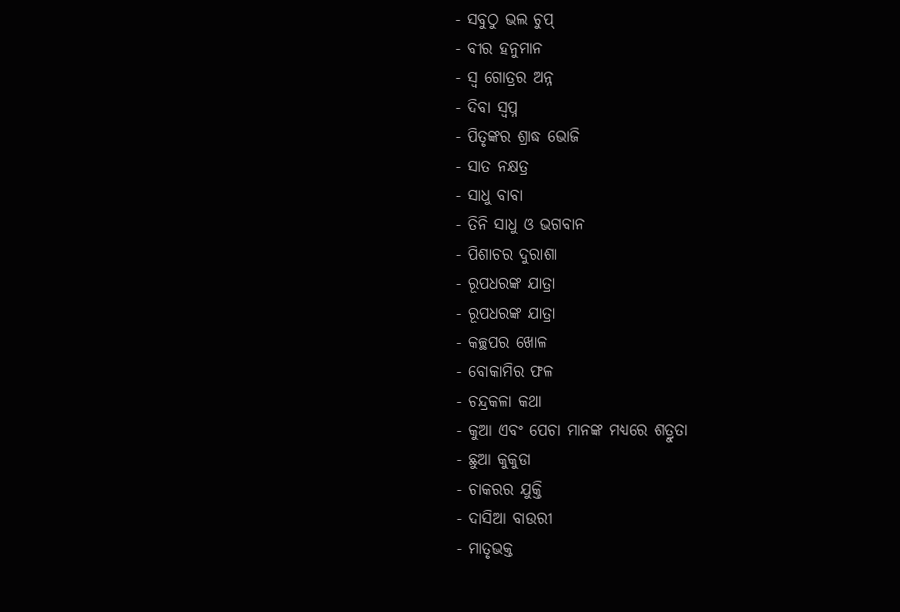- ସବୁଠୁ ଭଲ ଚୁପ୍
- ବୀର ହନୁମାନ
- ସ୍ୱ ଗୋତ୍ରର ଅନ୍ନ
- ଦିବା ସ୍ୱପ୍ନ
- ପିତୃଙ୍କର ଶ୍ରାଦ୍ଧ ଭୋଜି
- ସାତ ନକ୍ଷତ୍ର
- ସାଧୁ ବାବା
- ତିନି ସାଧୁ ଓ ଭଗବାନ
- ପିଶାଚର ଦୁରାଶା
- ରୂପଧରଙ୍କ ଯାତ୍ରା
- ରୂପଧରଙ୍କ ଯାତ୍ରା
- କଚ୍ଛପର ଖୋଳ
- ବୋକାମିର ଫଳ
- ଚନ୍ଦ୍ରକଳା କଥା
- କୁଆ ଏବଂ ପେଚା ମାନଙ୍କ ମଧ୍ୟରେ ଶତ୍ରୁତା
- ଛୁଆ କୁକୁଡା
- ଚାକରର ଯୁକ୍ତି
- ଦାସିଆ ବାଉରୀ
- ମାତୃଭକ୍ତ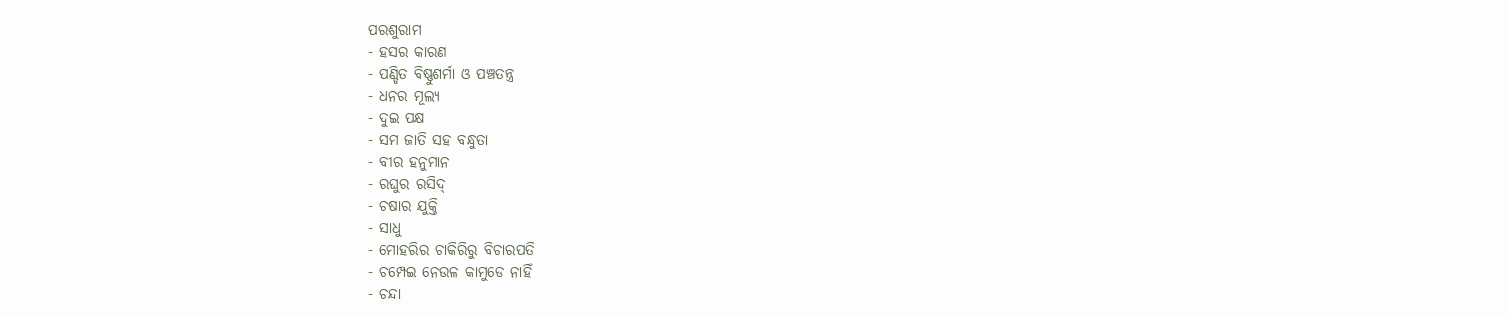ପରଶୁରାମ
- ହସର କାରଣ
- ପଣ୍ଡିତ ବିଷ୍ଣୁଶର୍ମା ଓ ପଞ୍ଚତନ୍ତ୍ର
- ଧନର ମୂଲ୍ୟ
- ଦୁଇ ପକ୍ଷ
- ସମ ଜାତି ସହ ବନ୍ଧୁତା
- ବୀର ହନୁମାନ
- ରଘୁର ରସିଦ୍
- ଚଷାର ଯୁକ୍ତି
- ସାଧୁ
- ମୋହରିର ଚାକିରିରୁ ବିଚାରପତି
- ଚମ୍ପେଇ ନେଉଳ କାମୁଡେ ନାହିଁ
- ଚନ୍ଦା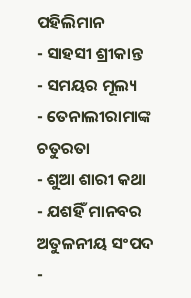ପହିଲିମାନ
- ସାହସୀ ଶ୍ରୀକାନ୍ତ
- ସମୟର ମୂଲ୍ୟ
- ତେନାଲୀରାମାଙ୍କ ଚତୁରତା
- ଶୁଆ ଶାରୀ କଥା
- ଯଶହିଁ ମାନବର ଅତୁଳନୀୟ ସଂପଦ
-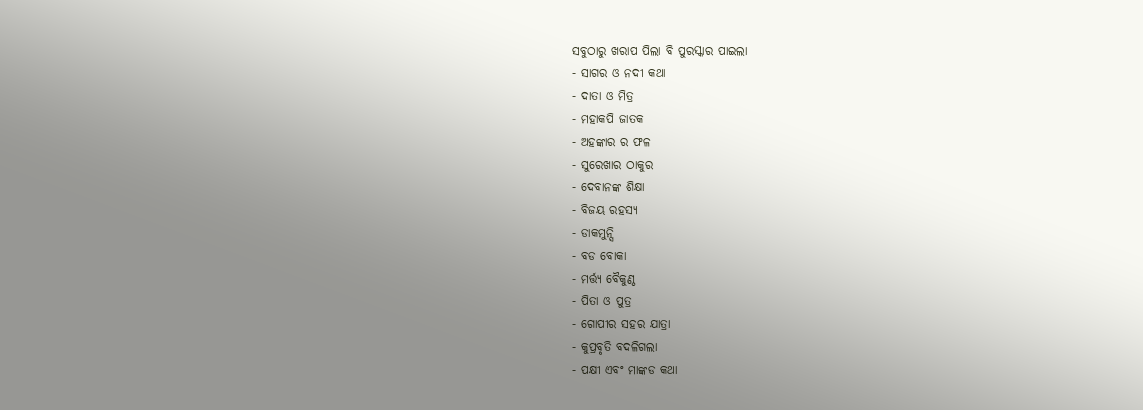ସବୁଠାରୁ ଖରାପ ପିଲା ବି ପୁରସ୍କାର ପାଇଲା
- ସାଗର ଓ ନଦୀ କଥା
- ଦାତା ଓ ମିତ୍ର
- ମହାକପି ଜାତକ
- ଅହଙ୍କାର ର ଫଳ
- ସୁରେଖାର ଠାକୁର
- ଦେବାନଙ୍କ ଶିକ୍ଷା
- ବିଜୟ ରହସ୍ୟ
- ଡାକମୁନ୍ସି
- ବଡ ବୋକା
- ମର୍ତ୍ତ୍ୟ ବୈକୁଣ୍ଠ
- ପିତା ଓ ପୁତ୍ର
- ଗୋପୀର ସହର ଯାତ୍ରା
- କୁପ୍ରବୃତି ବଦଳିଗଲା
- ପକ୍ଷୀ ଏବଂ ମାଙ୍କଡ କଥା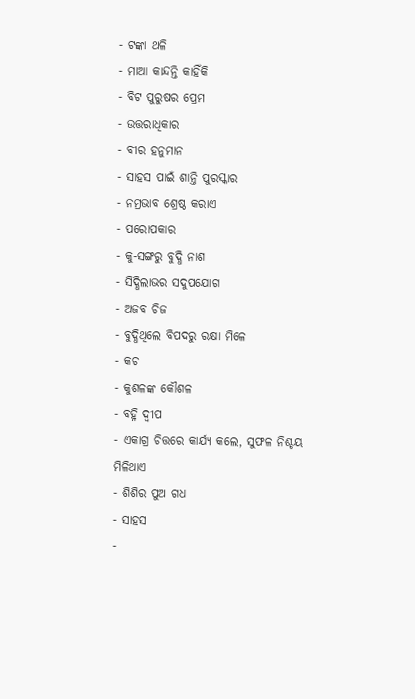- ଟଙ୍କା ଥଳି
- ମାଆ କାନ୍ଦନ୍ତି କାହିଁକି
- ବିଟ ପୁରୁଷର ପ୍ରେମ
- ଉତ୍ତରାଧିକାର
- ବୀର ହନୁମାନ
- ସାହସ ପାଇଁ ଶାନ୍ତି ପୁରସ୍କାର
- ନମ୍ରଭାବ ଶ୍ରେଷ୍ଠ କରାଏ
- ପରୋପକାର
- କୁ-ସଙ୍ଗରୁ ବୁଦ୍ଧି ନାଶ
- ସିଦ୍ଧିଲାଭର ସଦୁପଯୋଗ
- ଅଜବ ଚିଜ
- ବୁଦ୍ଧିଥିଲେ ବିପଦରୁ ରକ୍ଷା ମିଳେ
- କଚ
- କୁଶଳଙ୍କ କୌଶଳ
- ବହ୍ନି ଦ୍ୱୀପ
- ଏକାଗ୍ର ଚିତ୍ତରେ କାର୍ଯ୍ୟ କଲେ, ସୁଫଳ ନିଶ୍ଚୟ ମିଳିଥାଏ
- ଶିଶିର ପୁଅ ଗଧ
- ସାହସ
-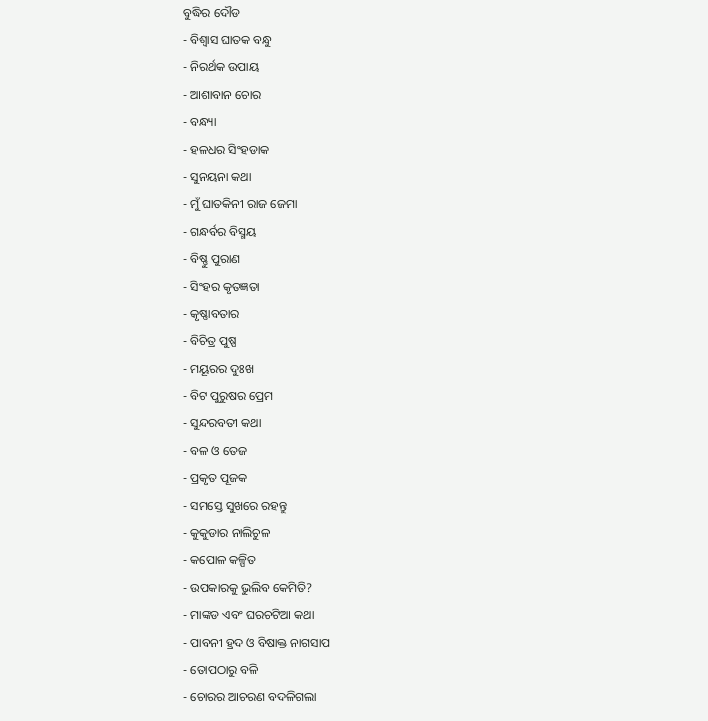ବୁଦ୍ଧିର ଦୌଡ
- ବିଶ୍ୱାସ ଘାତକ ବନ୍ଧୁ
- ନିରର୍ଥକ ଉପାୟ
- ଆଶାବାନ ଚୋର
- ବନ୍ଧ୍ୟା
- ହଳଧର ସିଂହଡାକ
- ସୁନୟନା କଥା
- ମୁଁ ଘାତକିନୀ ରାଜ ଜେମା
- ଗନ୍ଧର୍ବର ବିସ୍ମୟ
- ବିଷ୍ଣୁ ପୁରାଣ
- ସିଂହର କୃତଜ୍ଞତା
- କୃଷ୍ଣାବତାର
- ବିଚିତ୍ର ପୁଷ୍ପ
- ମୟୂରର ଦୁଃଖ
- ବିଟ ପୁରୁଷର ପ୍ରେମ
- ସୁନ୍ଦରବତୀ କଥା
- ବଳ ଓ ତେଜ
- ପ୍ରକୃତ ପୂଜକ
- ସମସ୍ତେ ସୁଖରେ ରହନ୍ତୁ
- କୁକୁଡାର ନାଲିଚୁଳ
- କପୋଳ କଳ୍ପିତ
- ଉପକାରକୁ ଭୁଲିବ କେମିତି?
- ମାଙ୍କଡ ଏବଂ ଘରଚଟିଆ କଥା
- ପାବନୀ ହ୍ରଦ ଓ ବିଷାକ୍ତ ନାଗସାପ
- ତୋପଠାରୁ ବଳି
- ଚୋରର ଆଚରଣ ବଦଳିଗଲା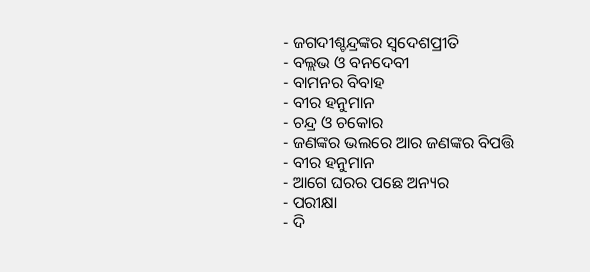- ଜଗଦୀଶ୍ଚନ୍ଦ୍ରଙ୍କର ସ୍ୱଦେଶପ୍ରୀତି
- ବଲ୍ଲଭ ଓ ବନଦେବୀ
- ବାମନର ବିବାହ
- ବୀର ହନୁମାନ
- ଚନ୍ଦ୍ର ଓ ଚକୋର
- ଜଣଙ୍କର ଭଲରେ ଆର ଜଣଙ୍କର ବିପତ୍ତି
- ବୀର ହନୁମାନ
- ଆଗେ ଘରର ପଛେ ଅନ୍ୟର
- ପରୀକ୍ଷା
- ଦି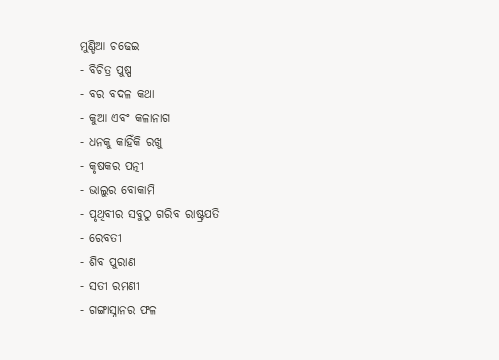ମୁଣ୍ଡିଆ ଚଢେଇ
- ବିଚିତ୍ର ପୁଷ୍ପ
- ବର ବଦଳ କଥା
- କୁଆ ଏବଂ କଳାନାଗ
- ଧନକୁ କାହିଁକି ରଖୁ
- କୃଷକର ପତ୍ନୀ
- ଭାଲୁର ବୋକାମି
- ପୃଥିବୀର ସବୁଠୁ ଗରିବ ରାଷ୍ଟ୍ରପତି
- ରେବତୀ
- ଶିବ ପୁରାଣ
- ସତୀ ରମଣୀ
- ଗଙ୍ଗାସ୍ନାନର ଫଳ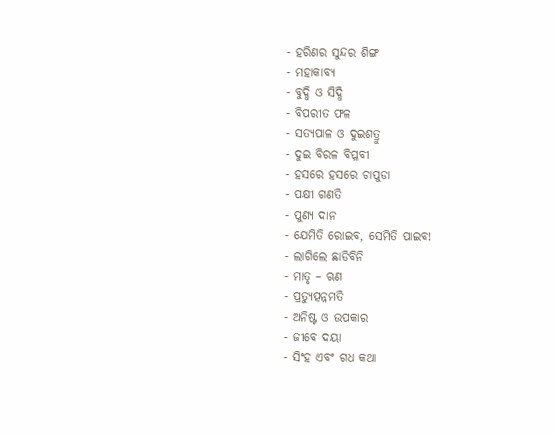- ହରିଣର ସୁନ୍ଦର ଶିଙ୍ଗ
- ମହାକାବ୍ୟ
- ବୁଦ୍ଧି ଓ ସିଦ୍ଧି
- ବିପରୀତ ଫଳ
- ସତ୍ୟପାଳ ଓ ଦୁଇଶତ୍ରୁ
- ଦୁଇ ବିରଳ ବିପ୍ଳବୀ
- ହସରେ ହସରେ ଚାପୁଡା
- ପକ୍ଷୀ ଗଣତି
- ପୁଣ୍ୟ ଦାନ
- ଯେମିତି ରୋଇବ, ସେମିତି ପାଇବ!
- ଲାଗିଲେ ଛାଡିବିନି
- ମାତୃ – ଋଣ
- ପ୍ରତ୍ୟୁତ୍ପନ୍ନମତି
- ଅନିଷ୍ଟ ଓ ଉପକାର
- ଜୀବେ ଦୟା
- ସିଂହ ଏବଂ ଗଧ କଥା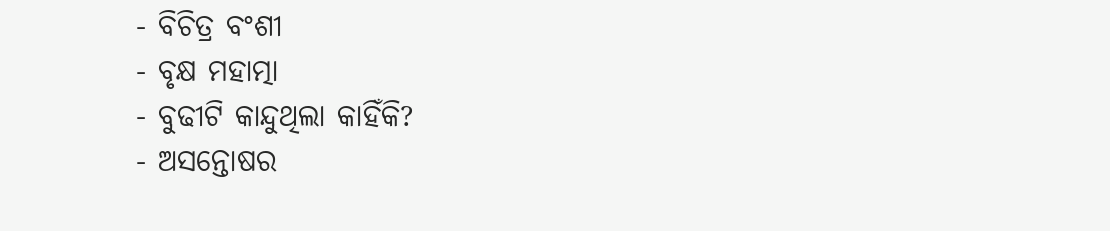- ବିଚିତ୍ର ବଂଶୀ
- ବୃକ୍ଷ ମହାତ୍ମା
- ବୁଢୀଟି କାନ୍ଦୁଥିଲା କାହିଁକି?
- ଅସନ୍ତୋଷର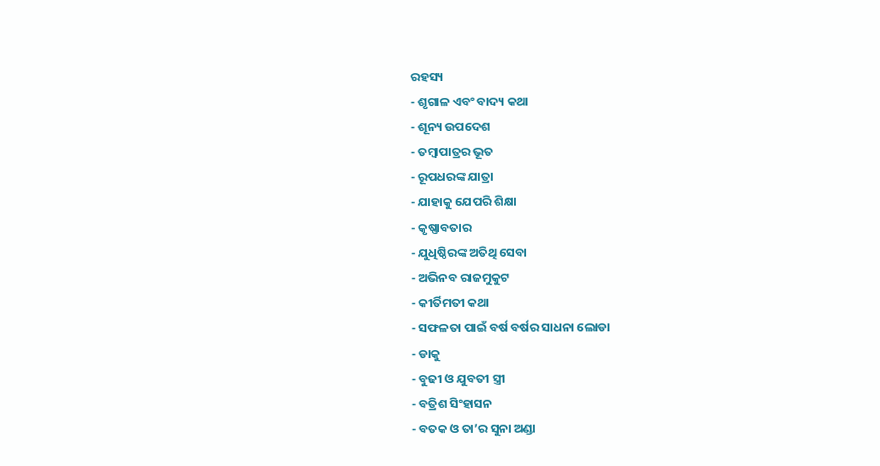ରହସ୍ୟ
- ଶୃଗାଳ ଏବଂ ବାଦ୍ୟ କଥା
- ଶୂନ୍ୟ ଉପଦେଶ
- ତମ୍ବାପାତ୍ରର ଭୂତ
- ରୂପଧରଙ୍କ ଯାତ୍ରା
- ଯାହାକୁ ଯେପରି ଶିକ୍ଷା
- କୃଷ୍ଣାବତାର
- ଯୁଧିଷ୍ଠିରଙ୍କ ଅତିଥି ସେବା
- ଅଭିନବ ରାଜମୁକୁଟ
- କୀର୍ତିମତୀ କଥା
- ସଫଳତା ପାଇଁ ବର୍ଷ ବର୍ଷର ସାଧନା ଲୋଡା
- ଡାକୁ
- ବୁଢୀ ଓ ଯୁବତୀ ସ୍ତ୍ରୀ
- ବତ୍ରିଶ ସିଂହାସନ
- ବତକ ଓ ତା’ର ସୁନା ଅଣ୍ଡା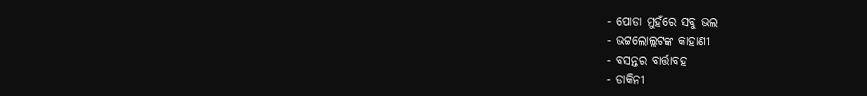- ପୋଡା ମୁହଁରେ ସବୁ ଭଲ
- ଭଟ୍ଟଲୋଲ୍ଲଟଙ୍କ କାହାଣୀ
- ବସନ୍ତର ବାର୍ତ୍ତାବହ
- ଡାକିନୀ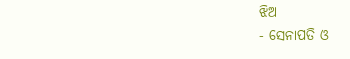ଝିଅ
- ସେନାପତି ଓ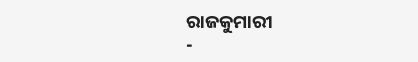ରାଜକୁମାରୀ
-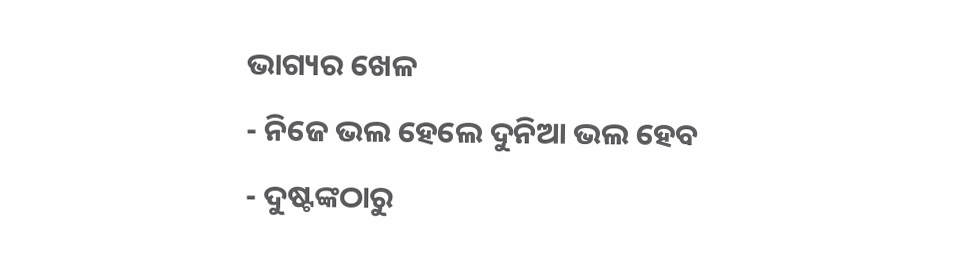ଭାଗ୍ୟର ଖେଳ
- ନିଜେ ଭଲ ହେଲେ ଦୁନିଆ ଭଲ ହେବ
- ଦୁଷ୍ଟଙ୍କଠାରୁ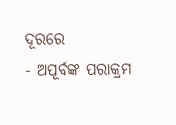ଦୂରରେ
- ଅପୂର୍ବଙ୍କ ପରାକ୍ରମ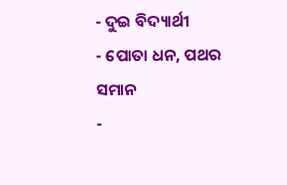- ଦୁଇ ବିଦ୍ୟାର୍ଥୀ
- ପୋତା ଧନ, ପଥର ସମାନ
-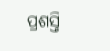ପ୍ରଶସ୍ତି